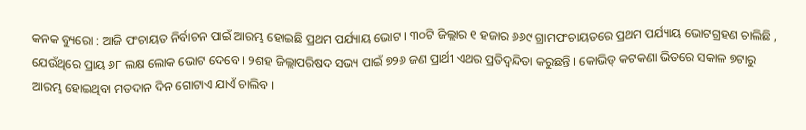କନକ ବ୍ୟୁରୋ : ଆଜି ପଂଚାୟତ ନିର୍ବାଚନ ପାଇଁ ଆରମ୍ଭ ହୋଇଛି ପ୍ରଥମ ପର୍ଯ୍ୟାୟ ଭୋଟ । ୩୦ଟି ଜିଲ୍ଲାର ୧ ହଜାର ୬୬୯ ଗ୍ରାମପଂଚାୟତରେ ପ୍ରଥମ ପର୍ଯ୍ୟାୟ ଭୋଟଗ୍ରହଣ ଚାଲିଛି , ଯେଉଁଥିରେ ପ୍ରାୟ ୬୮ ଲକ୍ଷ ଲୋକ ଭୋଟ ଦେବେ । ୨ଶହ ଜିଲ୍ଲାପରିଷଦ ସଭ୍ୟ ପାଇଁ ୭୨୬ ଜଣ ପ୍ରାର୍ଥୀ ଏଥର ପ୍ରତିଦ୍ୱନ୍ଦିତା କରୁଛନ୍ତି । କୋଭିଡ୍ କଟକଣା ଭିତରେ ସକାଳ ୭ଟାରୁ ଆରମ୍ଭ ହୋଇଥିବା ମତଦାନ ଦିନ ଗୋଟାଏ ଯାଏଁ ଚାଲିବ ।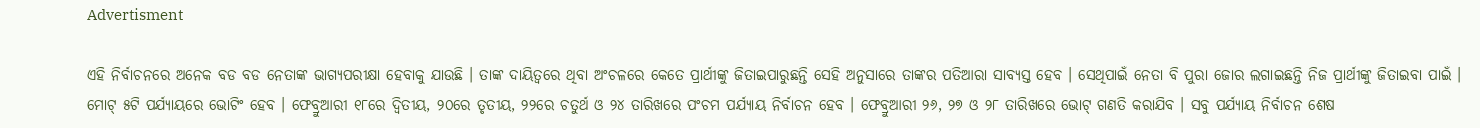Advertisment

ଏହି ନିର୍ବାଚନରେ ଅନେକ ବଡ ବଡ ନେତାଙ୍କ ଭାଗ୍ୟପରୀକ୍ଷା ହେବାକୁ ଯାଉଛି । ତାଙ୍କ ଦାୟିତ୍ୱରେ ଥିବା ଅଂଚଳରେ କେତେ ପ୍ରାର୍ଥୀଙ୍କୁ ଜିତାଇପାରୁଛନ୍ତି ସେହି ଅନୁସାରେ ତାଙ୍କର ପତିଆରା ସାବ୍ୟସ୍ତ ହେବ । ସେଥିପାଇଁ ନେତା ବି ପୁରା ଜୋର ଲଗାଇଛନ୍ତି ନିଜ ପ୍ରାର୍ଥୀଙ୍କୁ ଜିତାଇବା ପାଇଁ । ମୋଟ୍ ୫ଟି ପର୍ଯ୍ୟାୟରେ ଭୋଟିଂ ହେବ । ଫେବ୍ରୁଆରୀ ୧୮ରେ ଦ୍ୱିତୀୟ, ୨୦ରେ ତୃତୀୟ, ୨୨ରେ ଚତୁର୍ଥ ଓ ୨୪ ତାରିଖରେ ପଂଚମ ପର୍ଯ୍ୟାୟ ନିର୍ବାଚନ ହେବ । ଫେବ୍ରୁଆରୀ ୨୬, ୨୭ ଓ ୨୮ ତାରିଖରେ ଭୋଟ୍ ଗଣତି କରାଯିବ । ସବୁ ପର୍ଯ୍ୟାୟ ନିର୍ବାଚନ ଶେଷ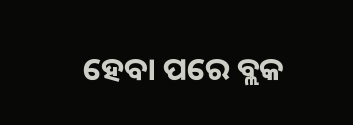ହେବା ପରେ ବ୍ଲକ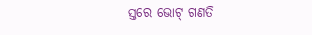ସ୍ତରେ ଭୋଟ୍ ଗଣତି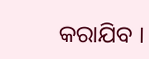କରାଯିବ ।